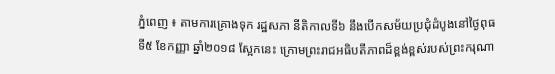ភ្នំពេញ ៖ តាមការគ្រោងទុក រដ្ឋសភា នីតិកាលទី៦ នឹងបើកសម័យប្រជុំដំបូងនៅថ្ងៃពុធទី៥ ខែកញ្ញា ឆ្នាំ២០១៨ ស្អែកនេះ ក្រោមព្រះរាជអធិបតីភាពដ៏ខ្ពង់ខ្ពស់របស់ព្រះករុណា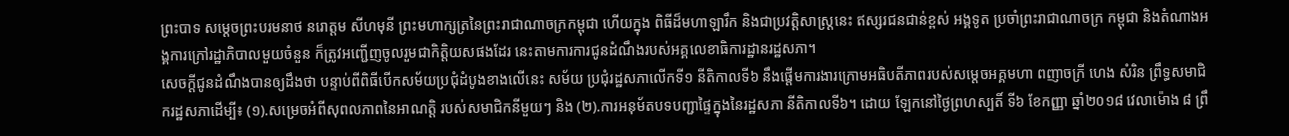ព្រះបាទ សម្តេចព្រះបរមនាថ នរោត្តម សីហមុនី ព្រះមហាក្សត្រនៃព្រះរាជាណាចក្រកម្ពុជា ហើយក្នុង ពិធីដ៏មហាឡារឹក និងជាប្រវត្តិសាស្ត្រនេះ ឥស្សរជនជាន់ខ្ពស់ អង្គទូត ប្រចាំព្រះរាជាណាចក្រ កម្ពុជា និងតំណាងអង្គការក្រៅរដ្ឋាភិបាលមួយចំនួន ក៏ត្រូវអញ្ជើញចូលរួមជាកិត្តិយសផងដែរ នេះតាមការការជូនដំណឹងរបស់អគ្គលេខាធិការដ្ឋានរដ្ឋសភា។
សេចក្តីជូនដំណឹងបានឲ្យដឹងថា បន្ទាប់ពីពិធីបើកសម័យប្រជុំដំបូងខាងលើនេះ សម័យ ប្រជុំរដ្ឋសភាលើកទី១ នីតិកាលទី៦ នឹងផ្តើមការងារក្រោមអធិបតីភាពរបស់សម្តេចអគ្គមហា ពញាចក្រី ហេង សំរិន ព្រឹទ្ធសមាជិករដ្ឋសភាដើម្បី៖ (១).សម្រេចអំពីសុពលភាពនៃអាណត្តិ របស់សមាជិកនីមួយៗ និង (២).ការអនុម័តបទបញ្ជាផ្ទៃក្នុងនៃរដ្ឋសភា នីតិកាលទី៦។ ដោយ ឡែកនៅថ្ងៃព្រហស្បតិ៍ ទី៦ ខែកញ្ញា ឆ្នាំ២០១៨ វេលាម៉ោង ៨ ព្រឹ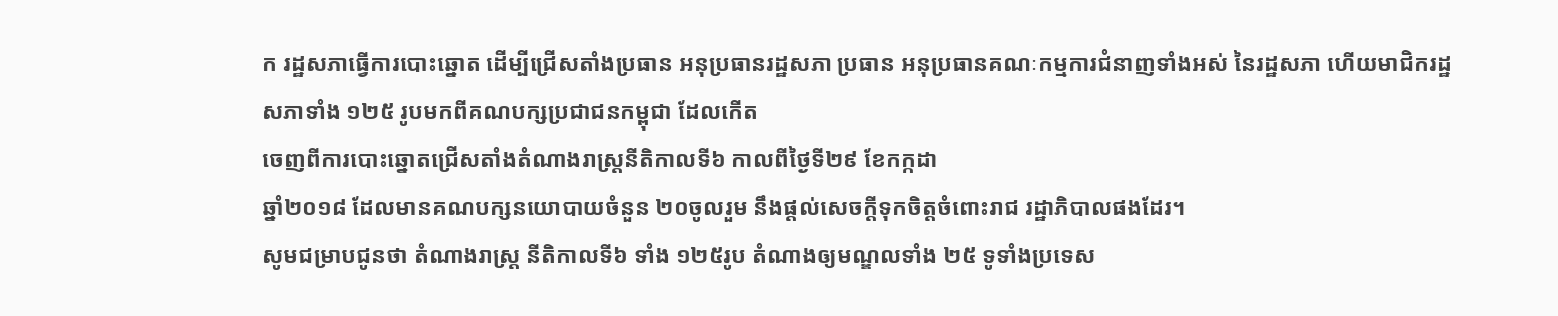ក រដ្ឋសភាធ្វើការបោះឆ្នោត ដើម្បីជ្រើសតាំងប្រធាន អនុប្រធានរដ្ឋសភា ប្រធាន អនុប្រធានគណៈកម្មការជំនាញទាំងអស់ នៃរដ្ឋសភា ហើយមាជិករដ្ឋសភាទាំង ១២៥ រូបមកពីគណបក្សប្រជាជនកម្ពុជា ដែលកើត
ចេញពីការបោះឆ្នោតជ្រើសតាំងតំណាងរាស្ត្រនីតិកាលទី៦ កាលពីថ្ងៃទី២៩ ខែកក្កដា
ឆ្នាំ២០១៨ ដែលមានគណបក្សនយោបាយចំនួន ២០ចូលរួម នឹងផ្តល់សេចក្តីទុកចិត្តចំពោះរាជ រដ្ឋាភិបាលផងដែរ។
សូមជម្រាបជូនថា តំណាងរាស្ត្រ នីតិកាលទី៦ ទាំង ១២៥រូប តំណាងឲ្យមណ្ឌលទាំង ២៥ ទូទាំងប្រទេស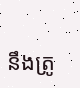នឹងត្រូ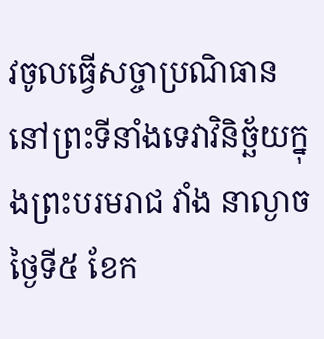វចូលធ្វើសច្ចាប្រណិធាននៅព្រះទីនាំងទេវាវិនិច្ឆ័យក្នុងព្រះបរមរាជ វាំង នាល្ងាចថ្ងៃទី៥ ខែក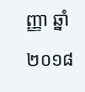ញ្ញា ឆ្នាំ២០១៨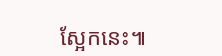ស្អែកនេះ៕